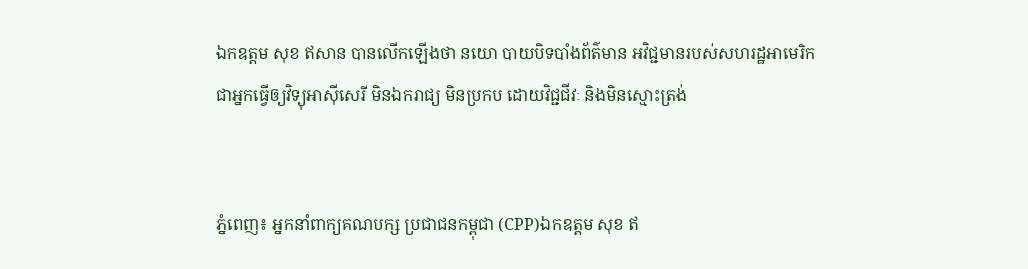ឯកឧត្តម សុខ ឥសាន បានលើកឡើងថា នយោ បាយបិទបាំងព័ត៌មាន អវិជ្ជមានរបស់សហរដ្ឋអាមេរិក ជាអ្នកធ្វើឲ្យវិទ្យុអាស៊ីសេរី មិនឯករាជ្យ មិនប្រកប ដោយវិជ្ជជីវៈ និងមិនស្មោះត្រង់


ភ្នំពេញ៖ អ្នកនាំពាក្យគណបក្ស ប្រជាជនកម្ពុជា (CPP)ឯកឧត្តម សុខ ឥ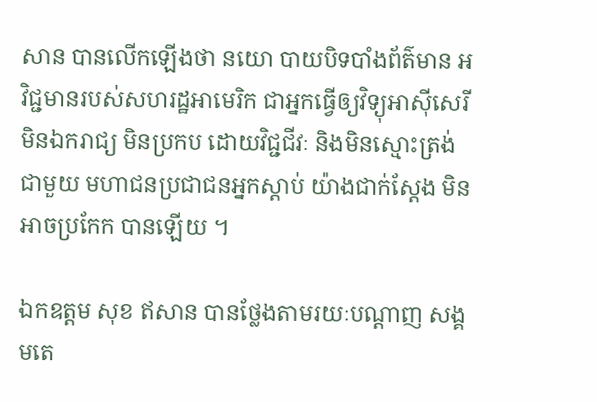សាន បានលើកឡើងថា នយោ បាយបិទបាំងព័ត៌មាន អវិជ្ជមានរបស់សហរដ្ឋអាមេរិក ជាអ្នកធ្វើឲ្យវិទ្យុអាស៊ីសេរី មិនឯករាជ្យ មិនប្រកប ដោយវិជ្ជជីវៈ និងមិនស្មោះត្រង់ជាមួយ មហាជនប្រជាជនអ្នកស្តាប់ យ៉ាងជាក់ស្តែង មិនអាចប្រកែក បានឡើយ ។

ឯកឧត្តម សុខ ឥសាន បានថ្លែងតាមរយៈបណ្ដាញ សង្គមតេ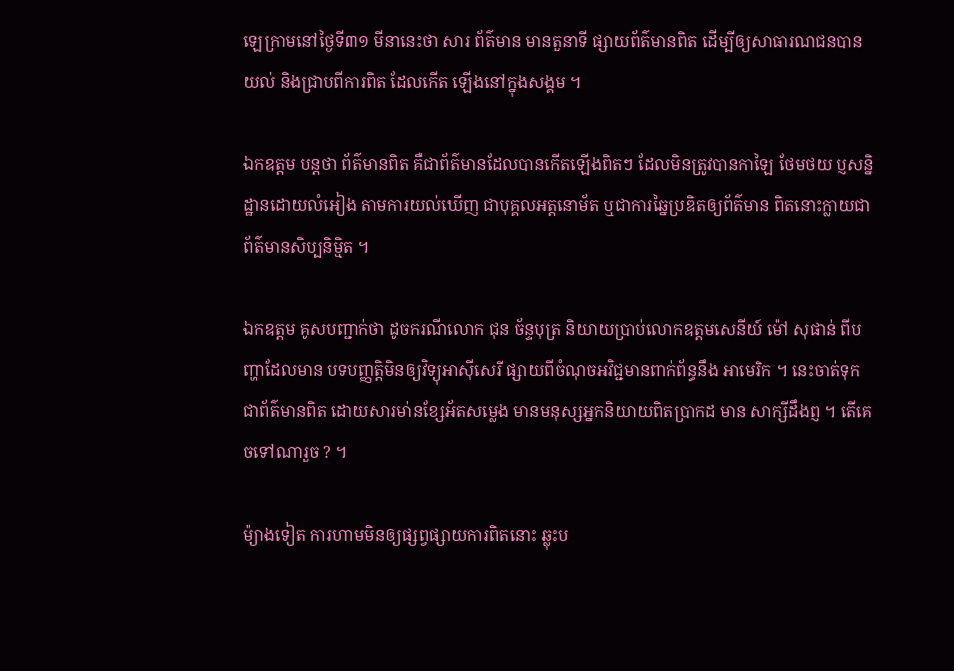ឡេក្រាមនៅថ្ងៃទី៣១ មីនានេះថា សារ ព័ត៌មាន មានតួនាទី ផ្សាយព័ត៌មានពិត ដើម្បីឲ្យសាធារណជនបានយល់ និងជ្រាបពីការពិត ដែលកើត ឡើងនៅក្នុងសង្គម ។

ឯកឧត្តម បន្តថា ព័ត៌មានពិត គឺជាព័ត៌មានដែលបានកើតឡើងពិតៗ ដែលមិនត្រូវបានកាឡៃ ថែមថយ ប្ញសន្និដ្ឋានដោយលំអៀង តាមការយល់ឃើញ ជាបុគ្គលអត្តនោម័ត ឬជាការឆ្នៃប្រឌិតឲ្យព័ត៌មាន ពិតនោះក្លាយជាព័ត៌មានសិប្បនិម្មិត ។

ឯកឧត្តម គូសបញ្ជាក់ថា ដូចករណីលោក ជុន ច័ន្ទបុត្រ និយាយប្រាប់លោកឧត្តមសេនីយ៍ ម៉ៅ សុផាន់ ពីបញ្ហាដែលមាន បទបញ្ញត្តិមិនឲ្យវិទ្យុអាស៊ីសេរី ផ្សាយពីចំណុចអវិជ្ជមានពាក់ព័ន្ធនឹង អាមេរិក ។ នេះចាត់ទុកជាព័ត៌មានពិត ដោយសារមា់នខ្សែអ័តសម្លេង មានមនុស្សអ្នកនិយាយពិតប្រាកដ មាន សាក្សីដឹងព្ញ ។ តើគេចទៅណារួច ? ។

ម៉្យាងទៀត ការហាមមិនឲ្យផ្សព្វផ្សាយការពិតនោះ ឆ្លុះប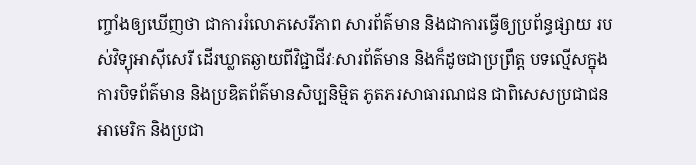ញ្ចាំងឲ្យឃើញថា ជាការរំលោភសេរីភាព សារព័ត៌មាន និងជាការធ្វើឲ្យប្រព័ន្ធផ្សាយ របស់វិទ្យុអាស៊ីសេរី ដើរឃ្លាតឆ្ងាយពីវិជ្ជាជីវៈសារព័ត៌មាន និងក៏ដូចជាប្រព្រឹត្ត បទល្មើសក្នុងការបិទព័ត៌មាន និងប្រឌិតព័ត៌មានសិប្បនិម្មិត ភូតភរសាធារណជន ជាពិសេសប្រជាជនអាមេរិក និងប្រជា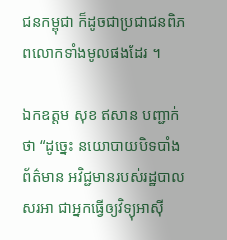ជនកម្ពុជា ក៏ដូចជាប្រជាជនពិភពលោកទាំងមូលផងដែរ ។

ឯកឧត្តម សុខ ឥសាន បញ្ជាក់ថា “ដូច្នេះ នយោបាយបិទបាំងព័ត៌មាន អវិជ្ជមានរបស់រដ្ឋបាល សរអា ជាអ្នកធ្វើឲ្យវិទ្យុអាស៊ី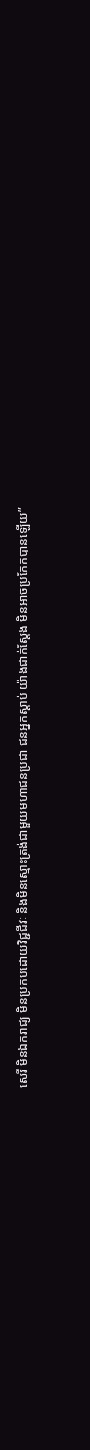សេរី មិនឯករាជ្យ មិនប្រកបដោយវិជ្ជជីវៈ និងមិនស្មោះត្រង់ជាមួយមហាជនប្រជា ជនអ្នកស្តាប់ យ៉ាងជាក់ស្តែង មិនអាចប្រកែកបានឡើយ”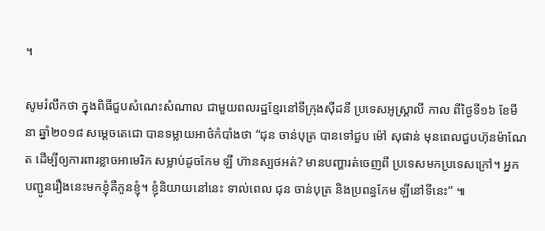។

សូមរំលឹកថា ក្នុងពិធីជួបសំណេះសំណាល ជាមួយពលរដ្ឋខ្មែរនៅទីក្រុងស៊ីដនី ប្រទេសអូស្ត្រាលី កាល ពីថ្ងៃទី១៦ ខែមីនា ឆ្នាំ២០១៨ សម្តេចតេជោ បានទម្លាយអាថ៌កំបាំងថា “ជុន ចាន់បុត្រ បានទៅជួប ម៉ៅ សុផាន់ មុនពេលជួបហ៊ុនម៉ាណែត ដើម្បីឲ្យការពារខ្លាចអាមេរិក សម្លាប់ដូចកែម ឡី ហ៊ានស្បថអត់? មានបញ្ហារត់ចេញពី ប្រទេសមកប្រទេសក្រៅ។ អ្នកបញ្ជូនរឿងនេះមកខ្ញុំគឺកូនខ្ញុំ។ ខ្ញុំនិយាយនៅនេះ ទាល់ពេល ជុន ចាន់បុត្រ និងប្រពន្ធកែម ឡីនៅទីនេះ” ៕